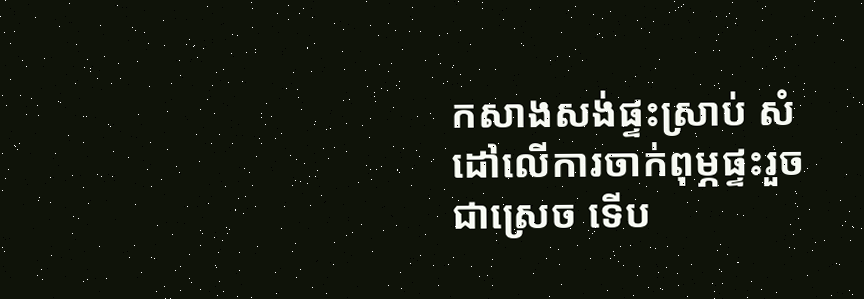កសាងសង់ផ្ទះស្រាប់ សំដៅលើការចាក់ពុម្ភផ្ទះរួចជាស្រេច ទើប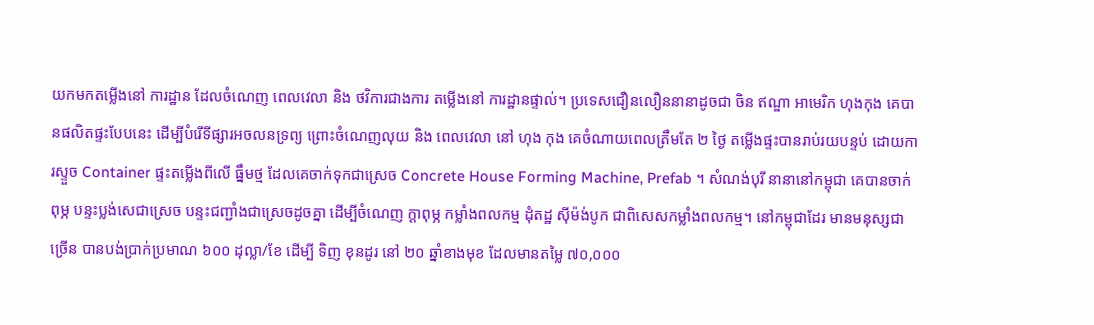យកមកតម្លើងនៅ ការដ្ឋាន ដែលចំណេញ ពេលវេលា និង ថវិការជាងការ តម្លើងនៅ ការដ្ឋានផ្ទាល់។ ប្រទេសជឿនលឿននានាដូចជា ចិន ឥណ្ឌា អាមេរិក ហុងកុង គេបានផលិតផ្ទះបែបនេះ ដើម្បីបំរើទីផ្សារអចលនទ្រព្យ ព្រោះចំណេញលុយ និង ពេលវេលា នៅ ហុង កុង គេចំណាយពេលត្រឹមតែ ២ ថ្ងៃ តម្លើងផ្ទះបានរាប់រយបន្ទប់ ដោយការស្ទួច Container ផ្ទះតម្លើងពីលើ ធ្នឹមថ្ម ដែលគេចាក់ទុកជាស្រេច Concrete House Forming Machine, Prefab ។ សំណង់បុរី នានានៅកម្ពុជា គេបានចាក់ពុម្ភ បន្ទះប្លង់សេជាស្រេច បន្ទះជញ្ជាំងជាស្រេចដូចគ្នា ដើម្បីចំណេញ ក្តាពុម្ភ កម្លាំងពលកម្ម ដុំតដ្ឋ ស៊ីម៉ង់បូក ជាពិសេសកម្លាំងពលកម្ម។ នៅកម្ពុជាដែរ មានមនុស្សជាច្រើន បានបង់ប្រាក់ប្រមាណ ៦០០ ដុល្លា/ខែ ដើម្បី ទិញ ខុនដូរ នៅ ២០ ឆ្នាំខាងមុខ ដែលមានតម្លៃ ៧០,០០០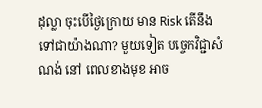ដុល្លា ចុះបើថ្ងៃក្រោយ មាន Risk តើនឹងទៅជាយ៉ាងណា? មួយទៀត បច្ចេកវិជ្ជាសំណង់ នៅ ពេលខាងមុខ អាច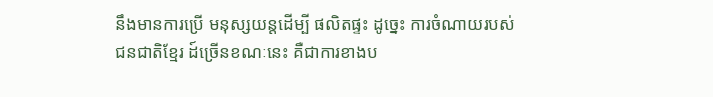នឹងមានការប្រើ មនុស្សយន្តដើម្បី ផលិតផ្ទះ ដូច្នេះ ការចំណាយរបស់ជនជាតិខ្មែរ ដ៍ច្រើនខណៈនេះ គឺជាការខាងប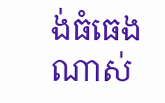ង់ធំធេងណាស់